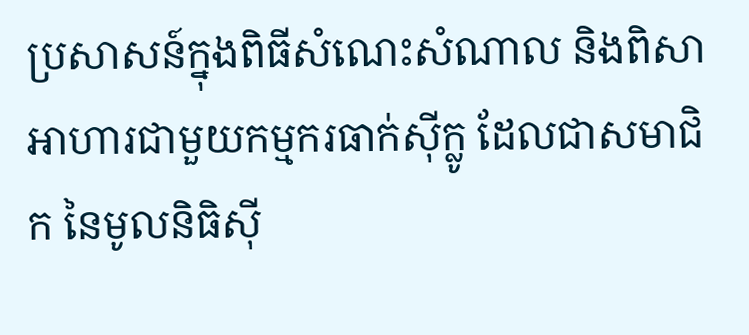ប្រសាសន៍ក្នុងពិធីសំណេះសំណាល និងពិសាអាហារជាមួយកម្មករធាក់ស៊ីក្លូ ដែលជាសមាជិក នៃមូលនិធិស៊ី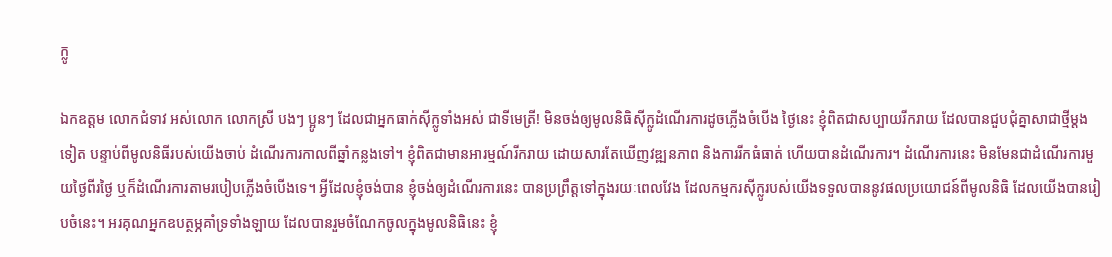ក្លូ

ឯកឧត្តម លោកជំទាវ អស់លោក លោកស្រី បងៗ ប្អូនៗ ដែលជាអ្នកធាក់ស៊ីក្លូទាំងអស់ ជាទីមេត្រី! មិនចង់ឲ្យមូលនិធិស៊ីក្លូដំណើរការដូចភ្លើងចំបើង ថ្ងៃនេះ ខ្ញុំពិតជាសប្បាយរីករាយ ដែលបានជួបជុំគ្នាសាជាថ្មីម្តងទៀត បន្ទាប់ពីមូលនិធីរបស់យើងចាប់ ដំណើរការកាលពីឆ្នាំកន្លងទៅ។ ខ្ញុំពិតជាមានអារម្មណ៍រីករាយ ដោយសារតែឃើញវឌ្ឍនភាព និងការរីកធំធាត់ ហើយបានដំណើរការ។ ដំណើរការនេះ មិនមែនជាដំណើរការមួយថ្ងៃពីរថ្ងៃ ឬក៏ដំណើរការតាមរបៀបភ្លើងចំបើងទេ។ អ្វីដែលខ្ញុំចង់បាន ខ្ញុំចង់ឲ្យដំណើរការនេះ បានប្រព្រឹត្តទៅក្នុងរយៈពេលវែង ដែលកម្មករស៊ីក្លូរបស់យើងទទួលបាននូវផលប្រយោជន៍ពីមូលនិធិ ដែលយើងបានរៀបចំនេះ។ អរគុណអ្នកឧបត្ថម្ភគាំទ្រទាំងឡាយ ដែលបានរួមចំណែកចូលក្នុងមូលនិធិនេះ ខ្ញុំ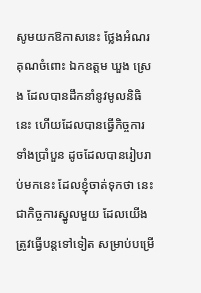សូមយកឱកាសនេះ ថ្លែងអំណរគុណចំពោះ ឯកឧត្តម ឃួង ស្រេង ដែលបានដឹកនាំនូវមូលនិធិនេះ ហើយដែលបានធ្វើកិច្ចការទាំងប្រាំបួន ដូចដែលបានរៀបរាប់មកនេះ ដែលខ្ញុំចាត់ទុកថា នេះជាកិច្ចការស្នូលមួយ ដែលយើងត្រូវធ្វើបន្តទៅទៀត សម្រាប់បម្រើ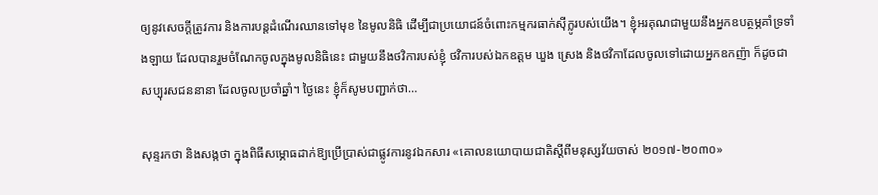ឲ្យនូវសេចក្តីត្រូវការ និងការបន្តដំណើរឈានទៅមុខ នៃមូលនិធិ ដើម្បីជាប្រយោជន៍ចំពោះកម្មករធាក់ស៊ីក្លូរបស់យើង។ ខ្ញុំអរគុណជាមួយនឹងអ្នកឧបត្ថម្ភគាំទ្រទាំងឡាយ ដែលបានរួមចំណែកចូលក្នុងមូលនិធិនេះ ជាមួយនឹងថវិការបស់ខ្ញុំ ថវិការបស់ឯកឧត្តម ឃួង ស្រេង និងថវិកាដែលចូលទៅដោយអ្នកឧកញ៉ា ក៏ដូចជា សប្បុរសជននានា ដែលចូលប្រចាំឆ្នាំ។ ថ្ងៃនេះ ខ្ញុំក៏សូមបញ្ជាក់ថា…

សុន្ទរកថា និងសង្កថា ក្នុងពិធីសម្ភោធដាក់ឱ្យប្រើប្រាស់ជាផ្លូវការនូវឯកសារ «គោលនយោបាយជាតិស្តីពីមនុស្សវ័យចាស់ ២០១៧-២០៣០»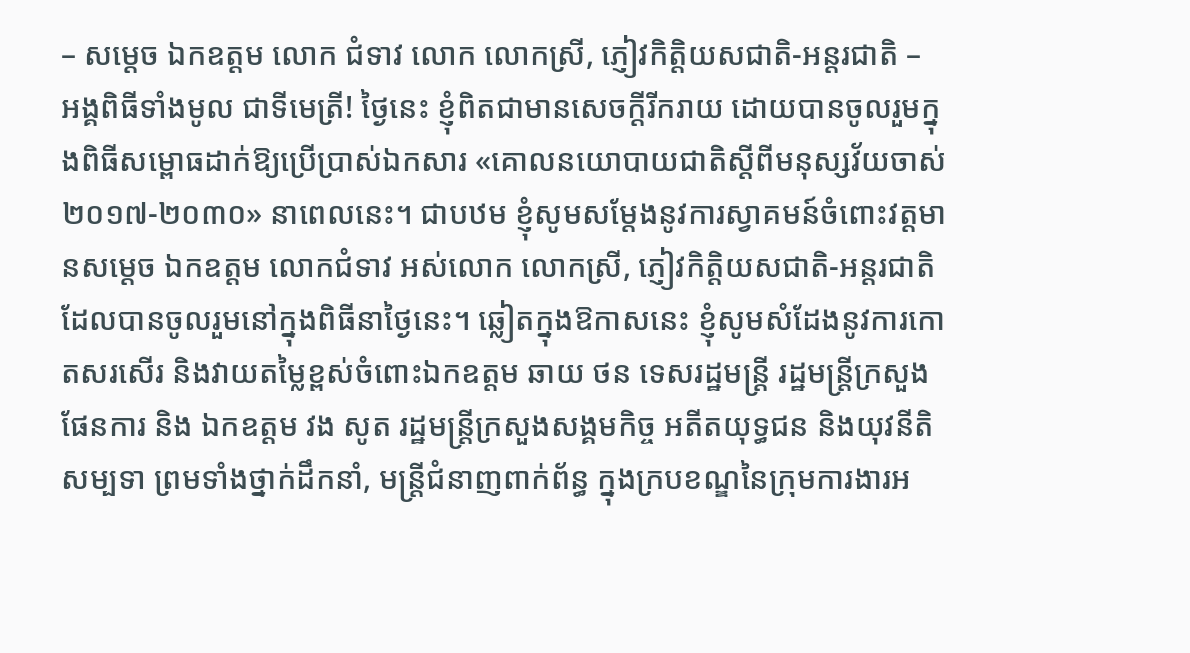– សម្តេច ឯកឧត្តម លោក ជំទាវ លោក លោកស្រី, ភ្ញៀវកិត្តិយសជាតិ-អន្តរជាតិ – អង្គពិធីទាំងមូល ជាទីមេត្រី! ថ្ងៃនេះ ខ្ញុំពិតជាមានសេចក្តីរីករាយ ដោយបានចូលរួមក្នុងពិធីសម្ពោធដាក់ឱ្យប្រើប្រាស់ឯកសារ «គោលនយោបាយជាតិស្តីពីមនុស្សវ័យចាស់ ២០១៧-២០៣០» នាពេលនេះ។ ជាបឋម ខ្ញុំសូមសម្តែងនូវការស្វាគមន៍ចំពោះវត្តមានសម្តេច ឯកឧត្តម លោកជំទាវ អស់លោក លោកស្រី, ភ្ញៀវកិត្តិយសជាតិ-អន្តរជាតិ ដែលបានចូលរួមនៅក្នុងពិធីនាថ្ងៃនេះ។ ឆ្លៀតក្នុងឱកាសនេះ ខ្ញុំសូមសំដែងនូវការកោតសរសើរ និងវាយតម្លៃខ្ពស់ចំពោះឯកឧត្តម ឆាយ ថន ទេសរដ្ឋមន្ត្រី រដ្ឋមន្ត្រីក្រសួងផែនការ និង ឯកឧត្តម វង សូត រដ្ឋមន្ត្រីក្រសួងសង្គមកិច្ច អតីតយុទ្ធជន និងយុវនីតិសម្បទា ព្រមទាំងថ្នាក់ដឹកនាំ, មន្ត្រីជំនាញពាក់ព័ន្ធ ក្នុងក្របខណ្ឌនៃក្រុមការងារអ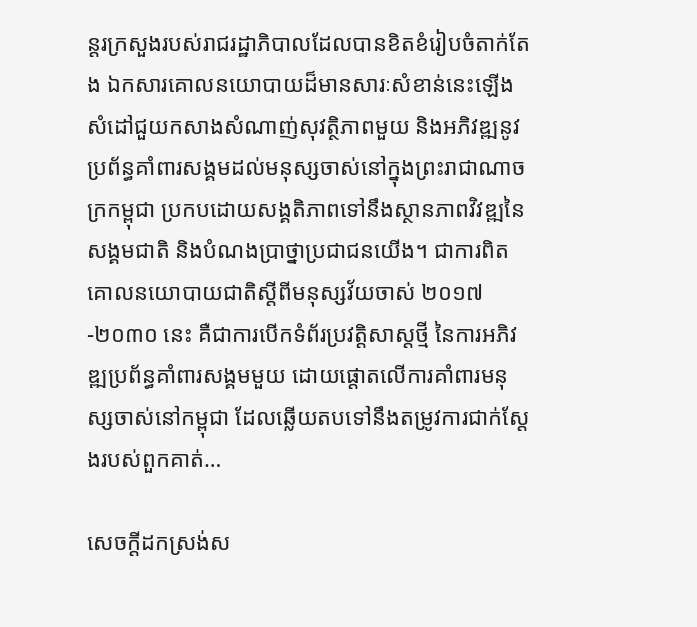ន្តរក្រសួងរបស់រាជរដ្ឋាភិបាលដែលបានខិតខំរៀបចំតាក់តែង ឯកសារគោលនយោបាយដ៏មានសារៈសំខាន់នេះឡើង សំដៅជួយកសាងសំណាញ់សុវត្ថិភាពមួយ និងអភិវឌ្ឍនូវប្រព័ន្ធគាំពារសង្គមដល់មនុស្សចាស់នៅក្នុងព្រះរាជាណាចក្រកម្ពុជា ប្រកបដោយសង្គតិភាពទៅនឹងស្ថានភាពវិវឌ្ឍនៃសង្គមជាតិ និងបំណងប្រាថ្នាប្រជាជនយើង។ ជាការពិត គោលនយោបាយជាតិស្តីពីមនុស្សវ័យចាស់ ២០១៧-២០៣០ នេះ គឺជាការបើកទំព័រប្រវត្តិសាស្តថ្មី នៃការអភិវឌ្ឍប្រព័ន្ធគាំពារសង្គមមួយ ដោយផ្តោតលើការគាំពារមនុស្សចាស់នៅកម្ពុជា ដែលឆ្លើយតបទៅនឹងតម្រូវការជាក់ស្តែងរបស់ពួកគាត់…

សេចក្តីដកស្រង់ស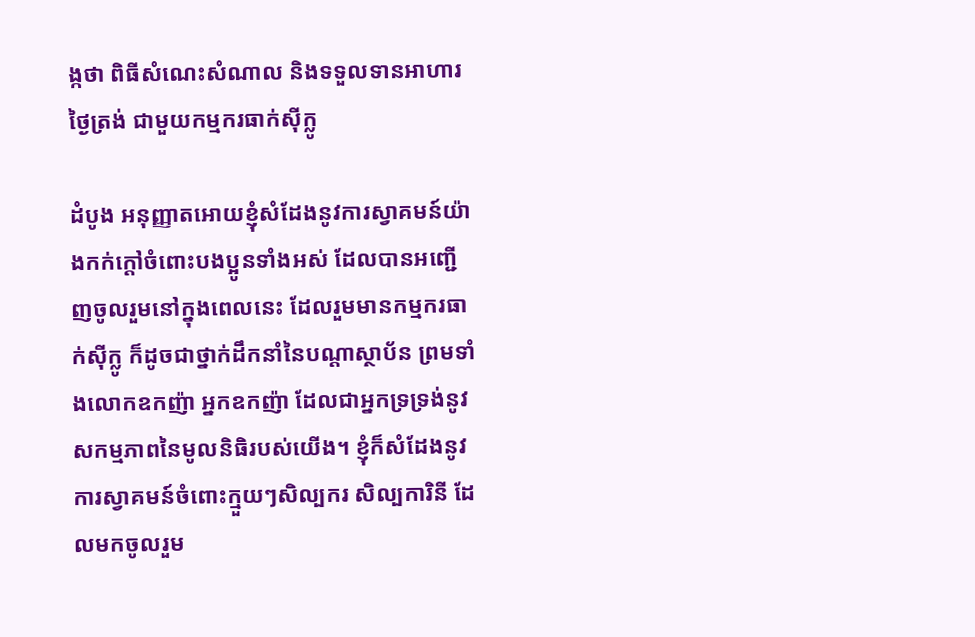ង្កថា ពិធីសំណេះសំណាល និងទទួលទានអាហារថ្ងៃត្រង់ ជាមួយកម្មករធាក់ស៊ីក្លូ

ដំបូង អនុញ្ញាតអោយខ្ញុំសំដែងនូវការស្វាគមន៍យ៉ាងកក់ក្ដៅចំពោះបងប្អូនទាំងអស់ ដែលបានអញ្ជើញចូលរួមនៅក្នុងពេលនេះ ដែលរួមមានកម្មករធាក់ស៊ីក្លូ ក៏ដូចជាថ្នាក់ដឹកនាំនៃបណ្ដាស្ថាប័ន ព្រមទាំងលោកឧកញ៉ា អ្នកឧកញ៉ា ដែលជាអ្នកទ្រទ្រង់នូវសកម្មភាពនៃមូលនិធិរបស់យើង។ ខ្ញុំក៏សំដែងនូវការស្វាគមន៍ចំពោះក្មួយៗសិល្បករ សិល្បការិនី ដែលមកចូលរួម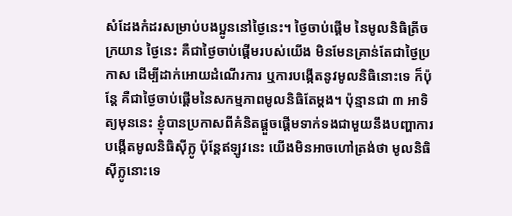សំដែងកំដរសម្រាប់បងប្អូននៅថ្ងៃនេះ។ ថ្ងៃចាប់ផ្តើម នៃមូលនិធិត្រីចក្រយាន ថ្ងៃនេះ គឺជាថ្ងៃចាប់ផ្ដើមរបស់យើង មិនមែនគ្រាន់តែជាថ្ងៃប្រកាស ដើម្បីដាក់អោយដំណើរការ ឬការបង្កើតនូវមូលនិធិនោះទេ ក៏ប៉ុន្តែ គឺជាថ្ងៃចាប់ផ្ដើមនៃសកម្មភាពមូលនិធិតែម្ដង។ ប៉ុន្មានជា ៣ អាទិត្យមុននេះ ខ្ញុំបានប្រកាសពីគំនិតផ្ដួចផ្ដើមទាក់ទងជាមួយនឹងបញ្ហាការបង្កើតមូលនិធិស៊ីក្លូ ប៉ុន្តែឥឡូវនេះ យើងមិនអាចហៅត្រង់ថា មូលនិធិស៊ីក្លូនោះទេ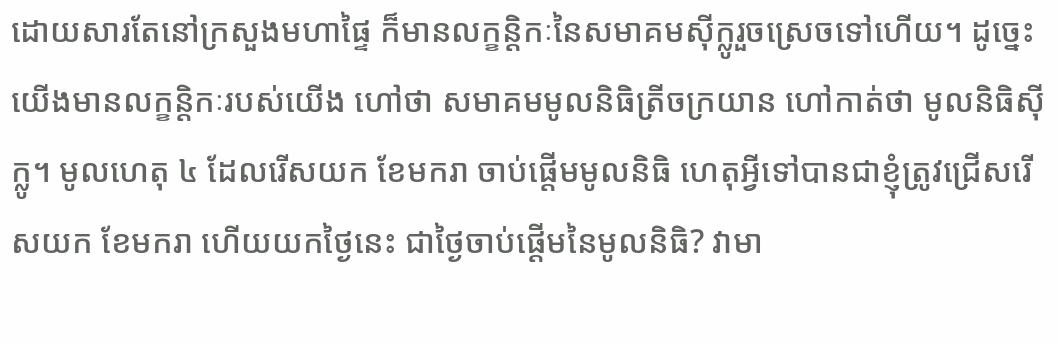ដោយសារតែនៅក្រសួងមហាផ្ទៃ ក៏មានលក្ខន្ដិកៈនៃសមាគមស៊ីក្លូរួចស្រេចទៅហើយ។ ដូច្នេះ យើងមានលក្ខន្ដិកៈរបស់យើង ហៅថា សមាគមមូលនិធិត្រីចក្រយាន ហៅកាត់ថា មូលនិធិស៊ីក្លូ។ មូលហេតុ ៤ ដែលរើសយក ខែមករា ចាប់ផ្តើមមូលនិធិ ហេតុអ្វីទៅបានជាខ្ញុំត្រូវជ្រើសរើសយក ខែមករា ហើយយកថ្ងៃនេះ ជាថ្ងៃចាប់ផ្ដើមនៃមូលនិធិ? វាមា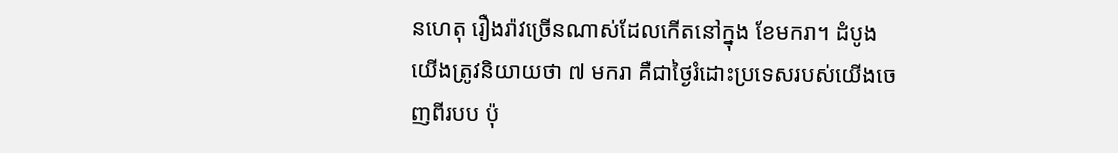នហេតុ រឿងរ៉ាវច្រើនណាស់ដែលកើតនៅក្នុង ខែមករា។ ដំបូង យើងត្រូវនិយាយថា ៧ មករា គឺជាថ្ងៃរំដោះប្រទេសរបស់យើងចេញពីរបប ប៉ុ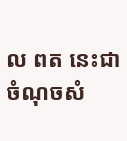ល ពត នេះជាចំណុចសំ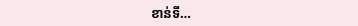ខាន់ទី…